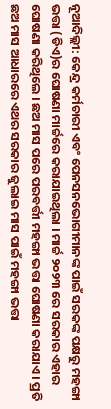ନୂଆଦିଲ୍ଲୀ: କେନ୍ଦ୍ର କର୍ମଚାରୀ ଏବଂ ପେନସନଭୋଗୀମାନଙ୍କ ପାଇଁ ସରକଙ୍କ ପକ୍ଷରୁ ମହଙ୍ଗା ଭତ୍ତା (ଡିଏ)ର ଘୋଷଣା ମାର୍ଚ୍ଚରେ କରାଯାଇଥିଲା । ମାର୍ଚ୍ଚ ୨୦୨୩ ରେ ସରକାର ଏହାର ଘୋଷଣା କରିଥିଲେ । ଛଅ ମାସ ପରେ ପରବର୍ତ୍ତୀ ମହଙ୍ଗା ଭତ୍ତା ଘୋଷଣା କରାଯାଏ । ପ୍ରତି ଛଅ ମାସ ଆଧାରରେ ଏଥର ସରକାର ଜୁଲାଇ ମାସ ପାଇଁ ମହଙ୍ଗା ଭତ୍ତା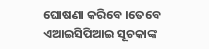ଘୋଷଣା କରିବେ ।ତେବେ ଏଆଇସିପିଆଇ ସୂଚକାଙ୍କ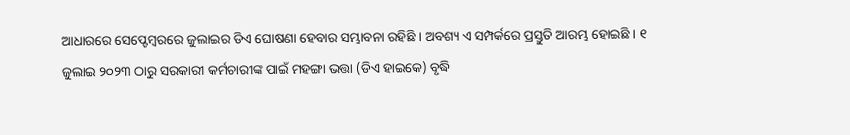ଆଧାରରେ ସେପ୍ଟେମ୍ବରରେ ଜୁଲାଇର ଡିଏ ଘୋଷଣା ହେବାର ସମ୍ଭାବନା ରହିଛି । ଅବଶ୍ୟ ଏ ସମ୍ପର୍କରେ ପ୍ରସ୍ତୁତି ଆରମ୍ଭ ହୋଇଛି । ୧ ଜୁଲାଇ ୨୦୨୩ ଠାରୁ ସରକାରୀ କର୍ମଚାରୀଙ୍କ ପାଇଁ ମହଙ୍ଗା ଭତ୍ତା (ଡିଏ ହାଇକେ) ବୃଦ୍ଧି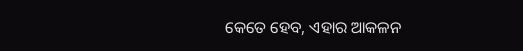କେତେ ହେବ, ଏହାର ଆକଳନ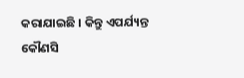କରାଯାଇଛି । କିନ୍ତୁ ଏପର୍ଯ୍ୟନ୍ତ କୌଣସି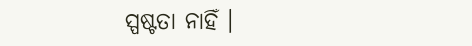ସ୍ପଷ୍ଟତା ନାହିଁ ।